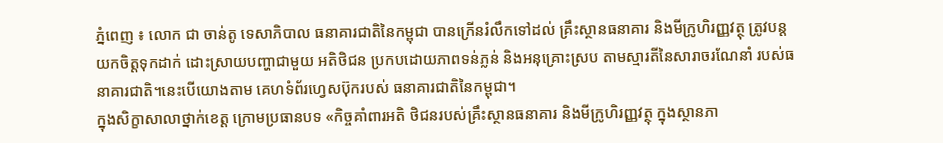ភ្នំពេញ ៖ លោក ជា ចាន់តូ ទេសាភិបាល ធនាគារជាតិនៃកម្ពុជា បានក្រើនរំលឹកទៅដល់ គ្រឹះស្ថានធនាគារ និងមីក្រូហិរញ្ញវត្ថុ ត្រូវបន្តយកចិត្តទុកដាក់ ដោះស្រាយបញ្ហាជាមួយ អតិថិជន ប្រកបដោយភាពទន់ភ្លន់ និងអនុគ្រោះស្រប តាមស្មារតីនៃសារាចរណែនាំ របស់ធនាគារជាតិ។នេះបើយោងតាម គេហទំព័រហ្វេសប៊ុករបស់ ធនាគារជាតិនៃកម្ពុជា។
ក្នុងសិក្ខាសាលាថ្នាក់ខេត្ត ក្រោមប្រធានបទ «កិច្ចគាំពារអតិ ថិជនរបស់គ្រឹះស្ថានធនាគារ និងមីក្រូហិរញ្ញវត្ថុ ក្នុងស្ថានភា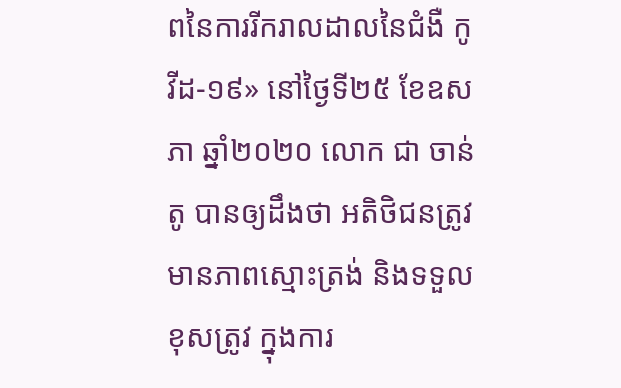ពនៃការរីករាលដាលនៃជំងឺ កូវីដ-១៩» នៅថ្ងៃទី២៥ ខែឧសភា ឆ្នាំ២០២០ លោក ជា ចាន់តូ បានឲ្យដឹងថា អតិថិជនត្រូវមានភាពស្មោះត្រង់ និងទទួលខុសត្រូវ ក្នុងការ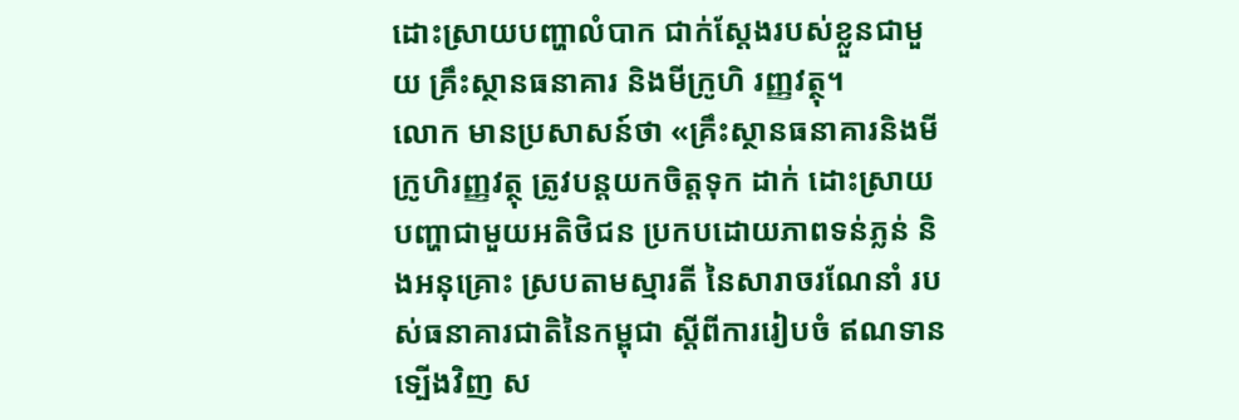ដោះស្រាយបញ្ហាលំបាក ជាក់ស្តែងរបស់ខ្លួនជាមួយ គ្រឹះស្ថានធនាគារ និងមីក្រូហិ រញ្ញវត្ថុ។
លោក មានប្រសាសន៍ថា «គ្រឹះស្ថានធនាគារនិងមីក្រូហិរញ្ញវត្ថុ ត្រូវបន្តយកចិត្តទុក ដាក់ ដោះស្រាយ បញ្ហាជាមួយអតិថិជន ប្រកបដោយភាពទន់ភ្លន់ និងអនុគ្រោះ ស្របតាមស្មារតី នៃសារាចរណែនាំ របស់ធនាគារជាតិនៃកម្ពុជា ស្តីពីការរៀបចំ ឥណទានទ្បើងវិញ ស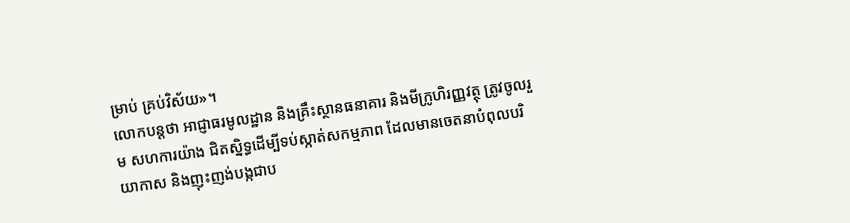ម្រាប់ គ្រប់វិស័យ»។
លោកបន្ដថា អាជ្ញាធរមូលដ្ឋាន និងគ្រឹះស្ថានធនាគារ និងមីក្រូហិរញ្ញវត្ថុ ត្រូវចូលរួម សហការយ៉ាង ជិតស្និទ្ធដើម្បីទប់ស្កាត់សកម្មភាព ដែលមានចេតនាបំពុលបរិយាកាស និងញុះញង់បង្កជាប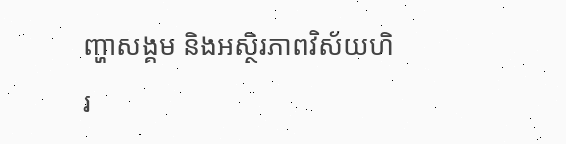ញ្ហាសង្គម និងអស្ថិរភាពវិស័យហិរ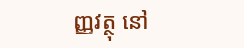ញ្ញវត្ថុ នៅ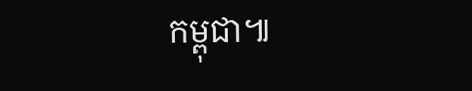កម្ពុជា៕